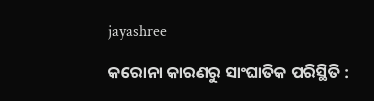jayashree

କରୋନା କାରଣରୁ ସାଂଘାତିକ ପରିସ୍ଥିତି :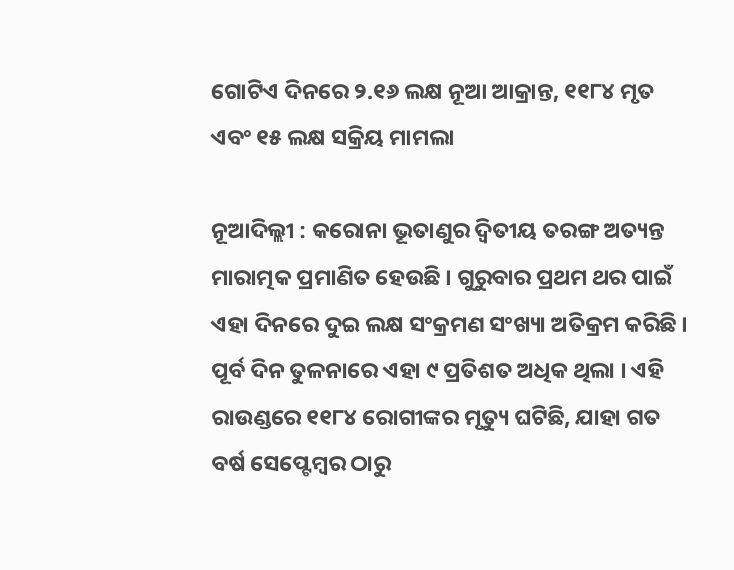ଗୋଟିଏ ଦିନରେ ୨.୧୬ ଲକ୍ଷ ନୂଆ ଆକ୍ରା‌ନ୍ତ, ୧୧୮୪ ମୃତ ଏବଂ ୧୫ ଲକ୍ଷ ସକ୍ରିୟ ମାମଲା

ନୂଆଦି‌ଲ୍ଲୀ : କରୋନା ଭୂତାଣୁର ଦ୍ୱିତୀୟ ତରଙ୍ଗ ଅତ୍ୟନ୍ତ ମାରାତ୍ମକ ପ୍ରମାଣିତ ହେଉଛି । ଗୁରୁବାର ପ୍ରଥମ ଥର ପାଇଁ ଏହା ଦିନରେ ଦୁଇ ଲକ୍ଷ ସଂକ୍ରମଣ ସଂଖ୍ୟା ଅତିକ୍ରମ କରିଛି । ପୂର୍ବ ଦିନ ତୁଳନାରେ ଏହା ୯ ପ୍ରତିଶତ ଅଧିକ ଥିଲା । ଏହି ରାଉଣ୍ଡରେ ୧୧୮୪ ରୋଗୀଙ୍କର ମୃତ୍ୟୁ ଘଟିଛି, ଯାହା ଗତ ବର୍ଷ ସେପ୍ଟେମ୍ବର ଠାରୁ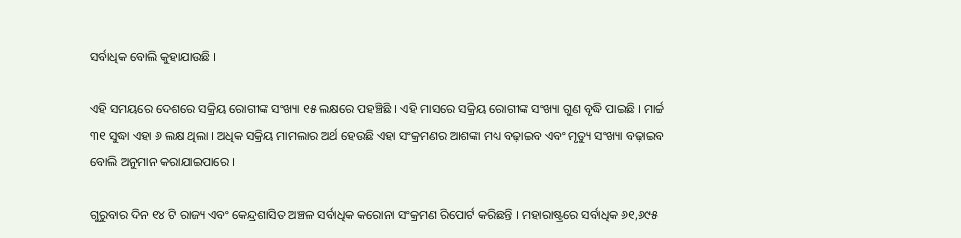ସର୍ବାଧିକ ବୋଲି କୁହାଯାଉଛି ।

ଏହି ସମୟରେ ଦେଶରେ ସକ୍ରିୟ ରୋଗୀଙ୍କ ସଂଖ୍ୟା ୧୫ ଲକ୍ଷରେ ପହଞ୍ଚିଛି । ଏହି ମାସରେ ସକ୍ରିୟ ରୋଗୀଙ୍କ ସଂଖ୍ୟା ଗୁଣ ବୃଦ୍ଧି ପାଇଛି । ମାର୍ଚ୍ଚ ୩୧ ସୁଦ୍ଧା ଏହା ୬ ଲକ୍ଷ ଥିଲା । ଅଧିକ ସକ୍ରିୟ ମାମଲାର ଅର୍ଥ ହେଉଛି ଏହା ସଂକ୍ରମଣର ଆଶଙ୍କା ମଧ୍ୟ ବଢ଼ାଇବ ଏବଂ ମୃତ୍ୟୁ ସଂଖ୍ୟା ବଢ଼ାଇବ ବୋଲି ଅନୁମାନ କରାଯାଇପାରେ ।

ଗୁରୁବାର ଦିନ ୧୪ ଟି ରାଜ୍ୟ ଏବଂ କେନ୍ଦ୍ରଶାସିତ ଅଞ୍ଚଳ ସର୍ବାଧିକ କରୋନା ସଂକ୍ରମଣ ରିପୋର୍ଟ କରିଛନ୍ତି । ମହାରାଷ୍ଟ୍ରରେ ସର୍ବାଧିକ ୬୧,୬୯୫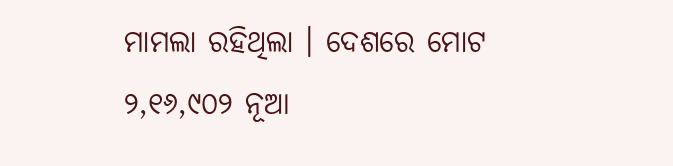ମାମଲା ରହିଥିଲା । ଦେଶରେ ମୋଟ ୨,୧୬,୯୦୨ ନୂଆ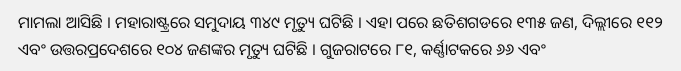ମାମଲା ଆସିଛି । ମହାରାଷ୍ଟ୍ରରେ ସମୁଦାୟ ୩୪୯ ମୃତ୍ୟୁ ଘଟିଛି । ଏହା ପରେ ଛତିଶଗଡରେ ୧୩୫ ଜଣ, ଦିଲ୍ଲୀରେ ୧୧୨ ଏବଂ ଉତ୍ତରପ୍ରଦେଶରେ ୧୦୪ ଜଣଙ୍କର ମୃତ୍ୟୁ ଘଟିଛି । ଗୁଜରାଟରେ ୮୧, କର୍ଣ୍ଣାଟକରେ ୬୬ ଏବଂ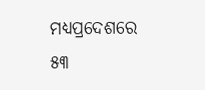ମଧ୍ୟପ୍ରଦେଶରେ ୫୩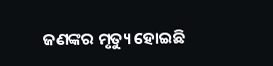ଜଣଙ୍କର ମୃତ୍ୟୁ ହୋଇଛି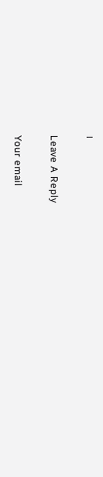।

Leave A Reply

Your email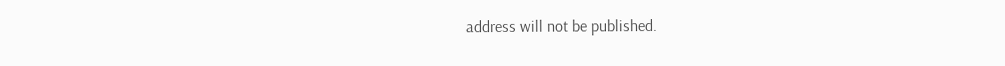address will not be published.